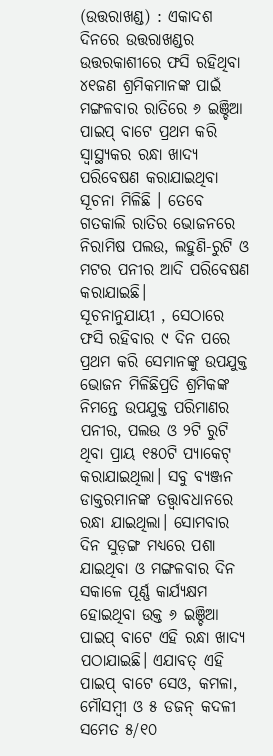(ଉତ୍ତରାଖଣ୍ଡ) : ଏକାଦଶ ଦିନରେ ଉତ୍ତରାଖଣ୍ଡର ଉତ୍ତରକାଶୀରେ ଫସି ରହିଥିବା ୪୧ଜଣ ଶ୍ରମିକମାନଙ୍କ ପାଇଁ ମଙ୍ଗଳବାର ରାତିରେ ୬ ଇଞ୍ଚିଆ ପାଇପ୍ ବାଟେ ପ୍ରଥମ କରି ସ୍ବାସ୍ଥ୍ୟକର ରନ୍ଧା ଖାଦ୍ୟ ପରିବେଷଣ କରାଯାଇଥିବା ସୂଚନା ମିଳିଛି । ତେବେ ଗତକାଲି ରାତିର ଭୋଜନରେ ନିରାମିଷ ପଲଉ, ଲହୁଣି-ରୁଟି ଓ ମଟର ପନୀର ଆଦି ପରିବେଷଣ କରାଯାଇଛି।
ସୂଚନାନୁଯାୟୀ , ସେଠାରେ ଫସି ରହିବାର ୯ ଦିନ ପରେ ପ୍ରଥମ କରି ସେମାନଙ୍କୁ ଉପଯୁକ୍ତ ଭୋଜନ ମିଳିଛିପ୍ରତି ଶ୍ରମିକଙ୍କ ନିମନ୍ତେ ଉପଯୁକ୍ତ ପରିମାଣର ପନୀର, ପଲଉ ଓ ୨ଟି ରୁଟି ଥିବା ପ୍ରାୟ ୧୫୦ଟି ପ୍ୟାକେଟ୍ କରାଯାଇଥିଲା। ସବୁ ବ୍ୟଞ୍ଜନ ଡାକ୍ତରମାନଙ୍କ ତତ୍ତ୍ବାବଧାନରେ ରନ୍ଧା ଯାଇଥିଲା। ସୋମବାର ଦିନ ସୁଡ଼ଙ୍ଗ ମଧ୍ୟରେ ପଶା ଯାଇଥିବା ଓ ମଙ୍ଗଳବାର ଦିନ ସକାଳେ ପୂର୍ଣ୍ଣ କାର୍ଯ୍ୟକ୍ଷମ ହୋଇଥିବା ଉକ୍ତ ୬ ଇଞ୍ଚିଆ ପାଇପ୍ ବାଟେ ଏହି ରନ୍ଧା ଖାଦ୍ୟ ପଠାଯାଇଛି। ଏଯାବତ୍ ଏହି ପାଇପ୍ ବାଟେ ସେଓ, କମଳା, ମୌସମ୍ବୀ ଓ ୫ ଡଜନ୍ କଦଳୀ ସମେତ ୫/୧୦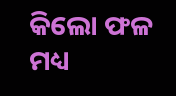କିଲୋ ଫଳ ମଧ୍ୟ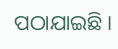ପଠାଯାଇଛି।